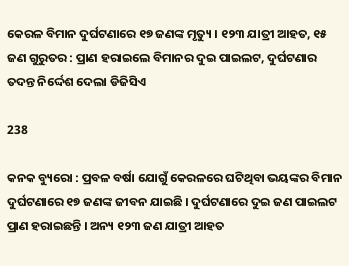କେରଳ ବିମାନ ଦୁର୍ଘଟଣାରେ ୧୭ ଜଣଙ୍କ ମୃତ୍ୟୁ । ୧୨୩ ଯାତ୍ରୀ ଆହତ, ୧୫ ଜଣ ଗୁରୁତର : ପ୍ରାଣ ହରାଇଲେ ବିମାନର ଦୁଇ ପାଇଲଟ, ଦୁର୍ଘଟଣାର ତଦନ୍ତ ନିର୍ଦ୍ଦେଶ ଦେଲା ଡିଜିସିଏ

238

କନକ ବ୍ୟୁରୋ : ପ୍ରବଳ ବର୍ଷା ଯୋଗୁଁ କେରଳରେ ଘଟିଥିବା ଭୟଙ୍କର ବିମାନ ଦୁର୍ଘଟଣାରେ ୧୭ ଜଣଙ୍କ ଜୀବନ ଯାଇଛି । ଦୁର୍ଘଟଣାରେ ଦୁଇ ଜଣ ପାଇଲଟ ପ୍ରାଣ ହରାଇଛନ୍ତି । ଅନ୍ୟ ୧୨୩ ଜଣ ଯାତ୍ରୀ ଆହତ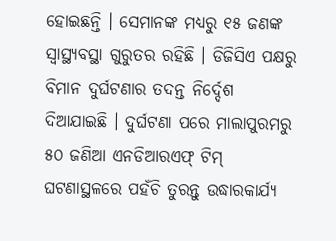ହୋଇଛନ୍ତି । ସେମାନଙ୍କ ମଧ୍ୟରୁ ୧୫ ଜଣଙ୍କ ସ୍ୱାସ୍ଥ୍ୟବସ୍ଥା ଗୁରୁତର ରହିଛି । ଡିଜିସିଏ ପକ୍ଷରୁ ବିମାନ ଦୁର୍ଘଟଣାର ତଦନ୍ତ ନିର୍ଦ୍ଦେଶ ଦିଆଯାଇଛି । ଦୁର୍ଘଟଣା ପରେ ମାଲାପୁରମରୁ ୫୦ ଜଣିଆ ଏନଡିଆରଏଫ୍ ଟିମ୍ ଘଟଣାସ୍ଥଳରେ ପହଁଚି ତୁରନ୍ତୁ ଉଦ୍ଧାରକାର୍ଯ୍ୟ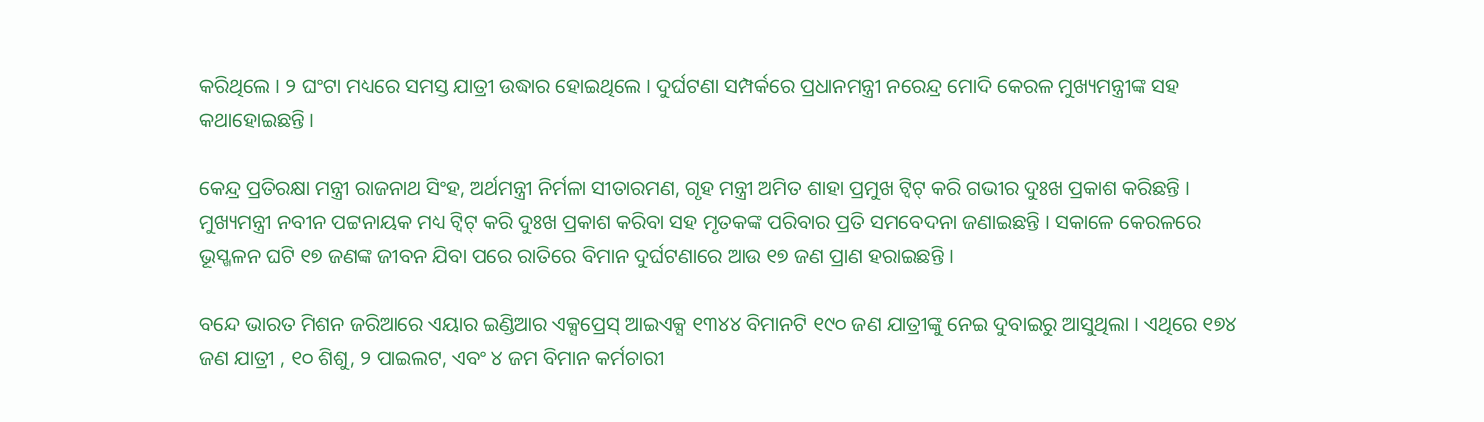କରିଥିଲେ । ୨ ଘଂଟା ମଧ୍ୟରେ ସମସ୍ତ ଯାତ୍ରୀ ଉଦ୍ଧାର ହୋଇଥିଲେ । ଦୁର୍ଘଟଣା ସମ୍ପର୍କରେ ପ୍ରଧାନମନ୍ତ୍ରୀ ନରେନ୍ଦ୍ର ମୋଦି କେରଳ ମୁଖ୍ୟମନ୍ତ୍ରୀଙ୍କ ସହ କଥାହୋଇଛନ୍ତି ।

କେନ୍ଦ୍ର ପ୍ରତିରକ୍ଷା ମନ୍ତ୍ରୀ ରାଜନାଥ ସିଂହ, ଅର୍ଥମନ୍ତ୍ରୀ ନିର୍ମଳା ସୀତାରମଣ, ଗୃହ ମନ୍ତ୍ରୀ ଅମିତ ଶାହା ପ୍ରମୁଖ ଟ୍ୱିଟ୍ କରି ଗଭୀର ଦୁଃଖ ପ୍ରକାଶ କରିଛନ୍ତି । ମୁଖ୍ୟମନ୍ତ୍ରୀ ନବୀନ ପଟ୍ଟନାୟକ ମଧ୍ୟ ଟ୍ୱିଟ୍ କରି ଦୁଃଖ ପ୍ରକାଶ କରିବା ସହ ମୃତକଙ୍କ ପରିବାର ପ୍ରତି ସମବେଦନା ଜଣାଇଛନ୍ତି । ସକାଳେ କେରଳରେ ଭୂସ୍ଖଳନ ଘଟି ୧୭ ଜଣଙ୍କ ଜୀବନ ଯିବା ପରେ ରାତିରେ ବିମାନ ଦୁର୍ଘଟଣାରେ ଆଉ ୧୭ ଜଣ ପ୍ରାଣ ହରାଇଛନ୍ତି ।

ବନ୍ଦେ ଭାରତ ମିଶନ ଜରିଆରେ ଏୟାର ଇଣ୍ଡିଆର ଏକ୍ସପ୍ରେସ୍ ଆଇଏକ୍ସ ୧୩୪୪ ବିମାନଟି ୧୯୦ ଜଣ ଯାତ୍ରୀଙ୍କୁ ନେଇ ଦୁବାଇରୁ ଆସୁଥିଲା । ଏଥିରେ ୧୭୪ ଜଣ ଯାତ୍ରୀ , ୧୦ ଶିଶୁ, ୨ ପାଇଲଟ, ଏବଂ ୪ ଜମ ବିମାନ କର୍ମଚାରୀ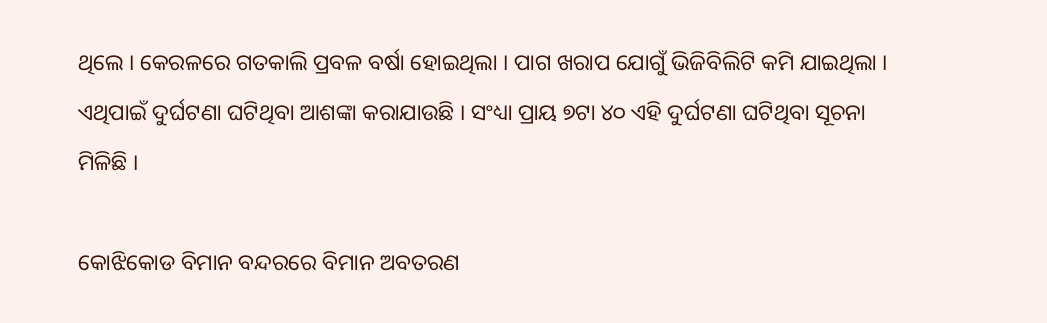ଥିଲେ । କେରଳରେ ଗତକାଲି ପ୍ରବଳ ବର୍ଷା ହୋଇଥିଲା । ପାଗ ଖରାପ ଯୋଗୁଁ ଭିଜିବିଲିଟି କମି ଯାଇଥିଲା । ଏଥିପାଇଁ ଦୁର୍ଘଟଣା ଘଟିଥିବା ଆଶଙ୍କା କରାଯାଉଛି । ସଂଧ୍ୟା ପ୍ରାୟ ୭ଟା ୪୦ ଏହି ଦୁର୍ଘଟଣା ଘଟିଥିବା ସୂଚନା ମିଳିଛି ।

କୋଝିକୋଡ ବିମାନ ବନ୍ଦରରେ ବିମାନ ଅବତରଣ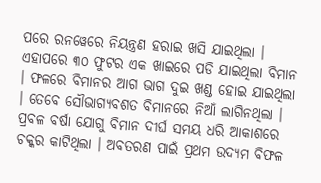ପରେ ରନୱେରେ ନିୟନ୍ତ୍ରଣ ହରାଇ ଖସି ଯାଇଥିଲା । ଏହାପରେ ୩୦ ଫୁଟର ଏକ ଖାଇରେ ପଡି ଯାଇଥିଲା ବିମାନ । ଫଳରେ ବିମାନର ଆଗ ଭାଗ ଦୁଇ ଖଣ୍ଡ ହୋଇ ଯାଇଥିଲା । ତେବେ ସୌଭାଗ୍ୟବଶତ ବିମାନରେ ନିଆଁ ଲାଗିନଥିଲା । ପ୍ରବଳ ବର୍ଷା ଯୋଗୁ ବିମାନ ଦୀର୍ଘ ସମୟ ଧରି ଆକାଶରେ ଚକ୍କର କାଟିଥିଲା । ଅବତରଣ ପାଇଁ ପ୍ରଥମ ଉଦ୍ୟମ ବିଫଳ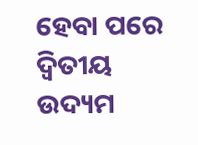ହେବା ପରେ ଦ୍ୱିତୀୟ ଉଦ୍ୟମ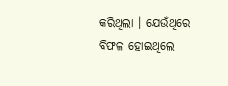କରିଥିଲା । ଯେଉଁଥିରେ ବିଫଳ ହୋଇଥିଲେ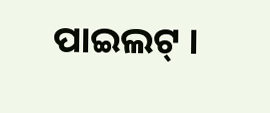ପାଇଲଟ୍ ।